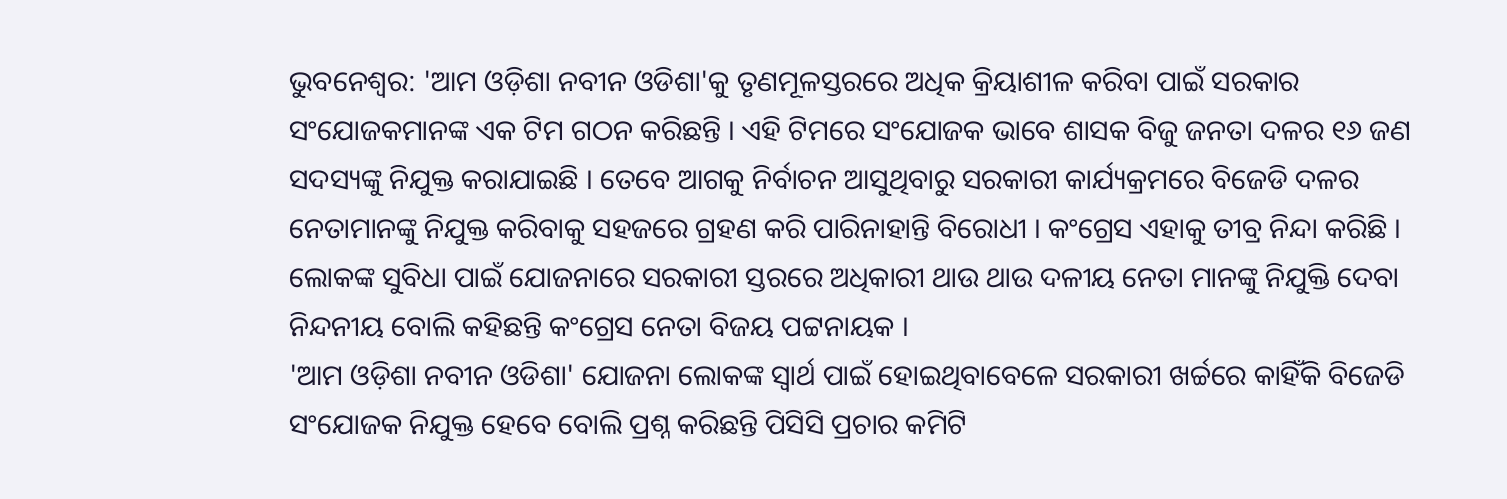ଭୁବନେଶ୍ବର: 'ଆମ ଓଡ଼ିଶା ନବୀନ ଓଡିଶା'କୁ ତୃଣମୂଳସ୍ତରରେ ଅଧିକ କ୍ରିୟାଶୀଳ କରିବା ପାଇଁ ସରକାର ସଂଯୋଜକମାନଙ୍କ ଏକ ଟିମ ଗଠନ କରିଛନ୍ତି । ଏହି ଟିମରେ ସଂଯୋଜକ ଭାବେ ଶାସକ ବିଜୁ ଜନତା ଦଳର ୧୬ ଜଣ ସଦସ୍ୟଙ୍କୁ ନିଯୁକ୍ତ କରାଯାଇଛି । ତେବେ ଆଗକୁ ନିର୍ବାଚନ ଆସୁଥିବାରୁ ସରକାରୀ କାର୍ଯ୍ୟକ୍ରମରେ ବିଜେଡି ଦଳର ନେତାମାନଙ୍କୁ ନିଯୁକ୍ତ କରିବାକୁ ସହଜରେ ଗ୍ରହଣ କରି ପାରିନାହାନ୍ତି ବିରୋଧୀ । କଂଗ୍ରେସ ଏହାକୁ ତୀବ୍ର ନିନ୍ଦା କରିଛି । ଲୋକଙ୍କ ସୁବିଧା ପାଇଁ ଯୋଜନାରେ ସରକାରୀ ସ୍ତରରେ ଅଧିକାରୀ ଥାଉ ଥାଉ ଦଳୀୟ ନେତା ମାନଙ୍କୁ ନିଯୁକ୍ତି ଦେବା ନିନ୍ଦନୀୟ ବୋଲି କହିଛନ୍ତି କଂଗ୍ରେସ ନେତା ବିଜୟ ପଟ୍ଟନାୟକ ।
'ଆମ ଓଡ଼ିଶା ନବୀନ ଓଡିଶା' ଯୋଜନା ଲୋକଙ୍କ ସ୍ବାର୍ଥ ପାଇଁ ହୋଇଥିବାବେଳେ ସରକାରୀ ଖର୍ଚ୍ଚରେ କାହିଁକି ବିଜେଡି ସଂଯୋଜକ ନିଯୁକ୍ତ ହେବେ ବୋଲି ପ୍ରଶ୍ନ କରିଛନ୍ତି ପିସିସି ପ୍ରଚାର କମିଟି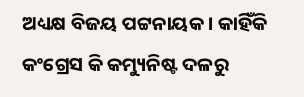ଅଧ୍ୟକ୍ଷ ବିଜୟ ପଟ୍ଟନାୟକ । କାହିଁକି କଂଗ୍ରେସ କି କମ୍ୟୁନିଷ୍ଟ ଦଳରୁ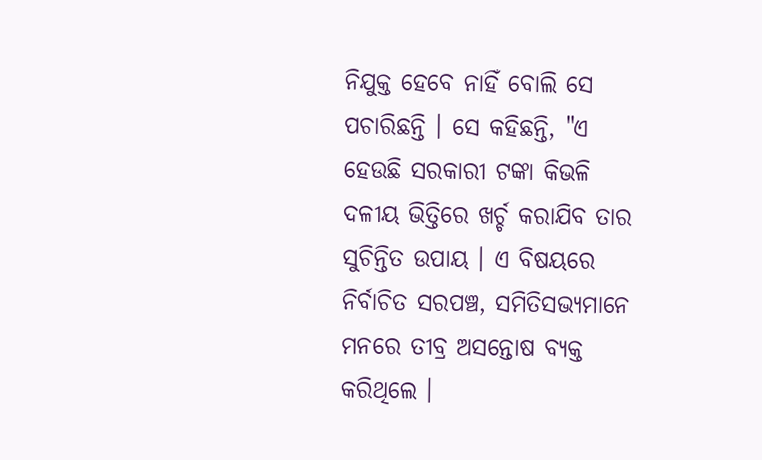ନିଯୁକ୍ତ ହେବେ ନାହିଁ ବୋଲି ସେ ପଚାରିଛନ୍ତି । ସେ କହିଛନ୍ତି, "ଏ ହେଉଛି ସରକାରୀ ଟଙ୍କା କିଭଳି ଦଳୀୟ ଭିତ୍ତିରେ ଖର୍ଚ୍ଚ କରାଯିବ ତାର ସୁଚିନ୍ତିତ ଉପାୟ । ଏ ବିଷୟରେ ନିର୍ବାଚିତ ସରପଞ୍ଚ, ସମିତିସଭ୍ୟମାନେ ମନରେ ତୀବ୍ର ଅସନ୍ତୋଷ ବ୍ୟକ୍ତ କରିଥିଲେ ।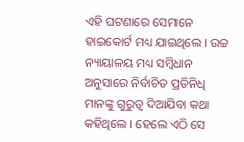ଏହି ଘଟଣାରେ ସେମାନେ ହାଇକୋର୍ଟ ମଧ୍ୟ ଯାଇଥିଲେ । ଉଚ୍ଚ ନ୍ୟାୟାଳୟ ମଧ୍ୟ ସମ୍ବିଧାନ ଅନୁସାରେ ନିର୍ବାଚିତ ପ୍ରତିନିଧି ମାନଙ୍କୁ ଗୁରୁତ୍ବ ଦିଆଯିବା କଥା କହିଥିଲେ । ହେଲେ ଏଠି ସେ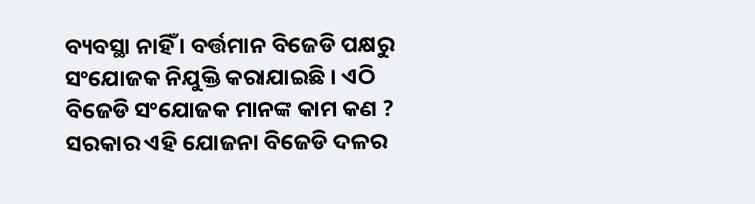ବ୍ୟବସ୍ଥା ନାହିଁ । ବର୍ତ୍ତମାନ ବିଜେଡି ପକ୍ଷରୁ ସଂଯୋଜକ ନିଯୁକ୍ତି କରାଯାଇଛି । ଏଠି ବିଜେଡି ସଂଯୋଜକ ମାନଙ୍କ କାମ କଣ ? ସରକାର ଏହି ଯୋଜନା ବିଜେଡି ଦଳର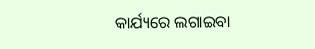କାର୍ଯ୍ୟରେ ଲଗାଇବା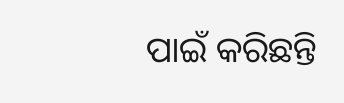ପାଇଁ କରିଛନ୍ତି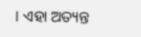। ଏହା ଅତ୍ୟନ୍ତ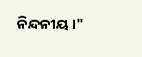ନିନ୍ଦନୀୟ ।"